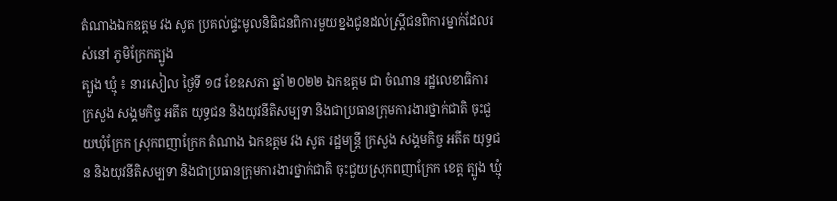តំណាងឯកឧត្តម វង សូត ប្រគល់ផ្ទះមូលនិធិជនពិការមួយខ្នងជូនដល់ស្រ្តីជនពិការម្នាក់ដែលរស់នៅ ភូមិក្រែកត្បូង
ត្បូង ឃ្មុំ ៖ នារសៀល ថ្ងៃទី ១៨ ខែឧសភា ឆ្នាំ ២០២២ ឯកឧត្ដម ជា ចំណាន រដ្ឋលេខាធិការ ក្រសួង សង្គមកិច្ច អតីត យុទ្ធជន និងយុវនីតិសម្បទា និងជាប្រធានក្រុមការងារថ្នាក់ជាតិ ចុះជួយឃុំក្រែក ស្រុកពញាក្រែក តំណាង ឯកឧត្ដម វង សូត រដ្ឋមន្ត្រី ក្រសួង សង្គមកិច្ច អតីត យុទ្ធជន និងយុវនីតិសម្បទា និងជាប្រធានក្រុមការងារថ្នាក់ជាតិ ចុះជួយស្រុកពញាក្រែក ខេត្ត ត្បូង ឃ្មុំ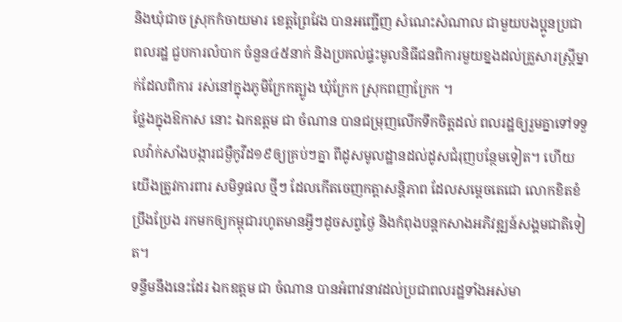និងឃុំជាច ស្រុកកំចាយមារ ខេត្តព្រៃវែង បានអញ្ជេីញ សំណេះសំណាល ជាមួយបងប្អូនប្រជាពលរដ្ឋ ជួបការលំបាក ចំនួន៤៥នាក់ និងប្រគល់ផ្ទះមូលនិធីជនពិការមួយខ្នងដល់គ្រួសារស្ត្រីម្នាក់ដែលពិការ រស់នៅក្នុងភូមិក្រែកត្បូង ឃុំក្រែក ស្រុកពញាក្រែក ។
ថ្លែងក្នុងឱកាស នោះ ឯកឧត្ដម ជា ចំណាន បានជម្រុញលេីកទឹកចិត្តដល់ ពលរដ្ឋឲ្យរួមគ្នាទៅទទួលវ៉ាក់សាំងបង្ការជម្ងឺកូវីដ១៩ឲ្យគ្រប់ៗគ្នា ពីដូសមូលដ្ឋានដល់ដូសជំរុញបន្ថែមទៀត។ ហេីយយេីងត្រូវការពារ សមិទ្ធផល ថ្មីៗ ដែលកេីតចេញកត្តាសន្តិភាព ដែលសម្តេចតេជោ លោកខិតខំប្រឹងប្រែង រកមកឲ្យកម្ពុជារហូតមានអ្វីៗដូចសព្វថ្ងៃ និងកំពុងបន្តកសាងអភិវឌ្ឍន៍សង្គមជាតិទៀត។
ទន្ទឹមនឹងនេះដែរ ឯកឧត្ដម ជា ចំណាន បានអំពាវនាវដល់ប្រជាពលរដ្ឋទាំងអស់មា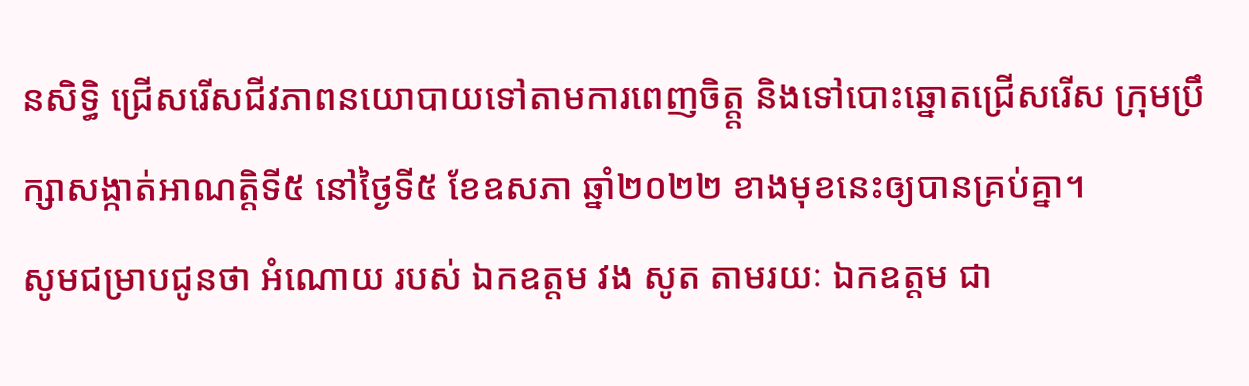នសិទ្ធិ ជ្រើសរើសជីវភាពនយោបាយទៅតាមការពេញចិត្ត្ត និងទៅបោះឆ្នោតជ្រើសរើស ក្រុមប្រឹក្សាសង្កាត់អាណត្តិទី៥ នៅថ្ងៃទី៥ ខែឧសភា ឆ្នាំ២០២២ ខាងមុខនេះឲ្យបានគ្រប់គ្នា។
សូមជម្រាបជូនថា អំណោយ របស់ ឯកឧត្ដម វង សូត តាមរយៈ ឯកឧត្តម ជា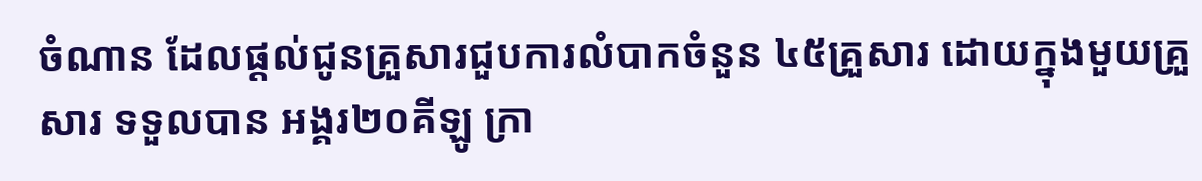ចំណាន ដែលផ្តល់ជូនគ្រួសារជួបការលំបាកចំនួន ៤៥គ្រួសារ ដោយក្នុងមួយគ្រួសារ ទទួលបាន អង្គរ២០គីឡូ ក្រា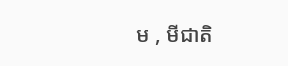ម , មីជាតិ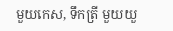មួយកេស, ទឹកត្រី មួយយួ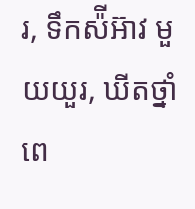រ, ទឹកស៉ីអ៊ាវ មួយយួរ, ឃីតថ្នាំពេ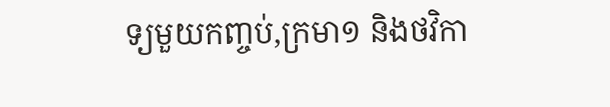ទ្យមួយកញ្ចប់,ក្រមា១ និងថវិកា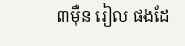៣ម៉ឺន រៀល ផងដែ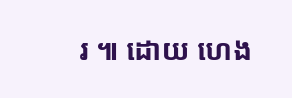រ ៕ ដោយ ហេង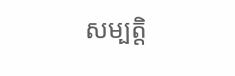សម្បត្តិ